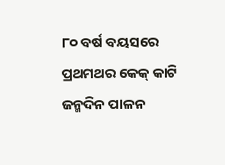୮୦ ବର୍ଷ ବୟସରେ ପ୍ରଥମଥର କେକ୍ କାଟି ଜନ୍ମଦିନ ପାଳନ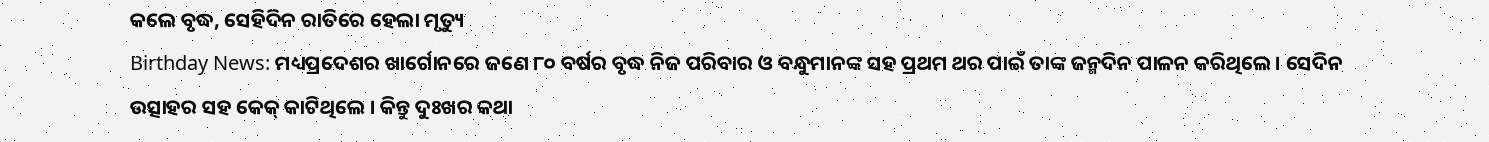କଲେ ବୃଦ୍ଧ, ସେହିଦିନ ରାତିରେ ହେଲା ମୃତ୍ୟୁ
Birthday News: ମଧ୍ୟପ୍ରଦେଶର ଖାର୍ଗୋନରେ ଜଣେ ୮୦ ବର୍ଷର ବୃଦ୍ଧ ନିଜ ପରିବାର ଓ ବନ୍ଧୁମାନଙ୍କ ସହ ପ୍ରଥମ ଥର ପାଇଁ ତାଙ୍କ ଜନ୍ମଦିନ ପାଳନ କରିଥିଲେ। ସେଦିନ ଉତ୍ସାହର ସହ କେକ୍ କାଟିଥିଲେ । କିନ୍ତୁ ଦୁଃଖର କଥା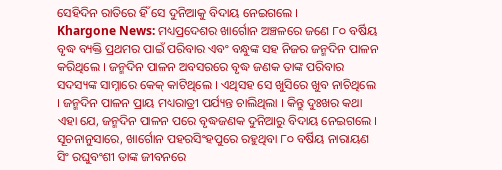ସେହିଦିନ ରାତିରେ ହିଁ ସେ ଦୁନିଆକୁ ବିଦାୟ ନେଇଗଲେ ।
Khargone News: ମଧ୍ୟପ୍ରଦେଶର ଖାର୍ଗୋନ ଅଞ୍ଚଳରେ ଜଣେ ୮୦ ବର୍ଷିୟ ବୃଦ୍ଧ ବ୍ୟକ୍ତି ପ୍ରଥମର ପାଇଁ ପରିବାର ଏବଂ ବନ୍ଧୁଙ୍କ ସହ ନିଜର ଜନ୍ମଦିନ ପାଳନ କରିଥିଲେ । ଜନ୍ମଦିନ ପାଳନ ଅବସରରେ ବୃଦ୍ଧ ଜଣକ ତାଙ୍କ ପରିବାର ସଦସ୍ୟଙ୍କ ସାମ୍ନାରେ କେକ୍ କାଟିଥିଲେ । ଏଥିସହ ସେ ଖୁସିରେ ଖୁବ ନାଚିଥିଲେ । ଜନ୍ମଦିନ ପାଳନ ପ୍ରାୟ ମଧ୍ୟରାତ୍ରୀ ପର୍ଯ୍ୟନ୍ତ ଚାଲିଥିଲା । କିନ୍ତୁ ଦୁଃଖର କଥା ଏହା ଯେ, ଜନ୍ମଦିନ ପାଳନ ପରେ ବୃଦ୍ଧଜଣକ ଦୁନିଆରୁ ବିଦାୟ ନେଇଗଲେ ।
ସୂଚନାନୁସାରେ, ଖାର୍ଗୋନ ପହରସିଂହପୁରେ ରହୁଥିବା ୮୦ ବର୍ଷିୟ ନାରାୟଣ ସିଂ ରଘୁବଂଶୀ ତାଙ୍କ ଜୀବନରେ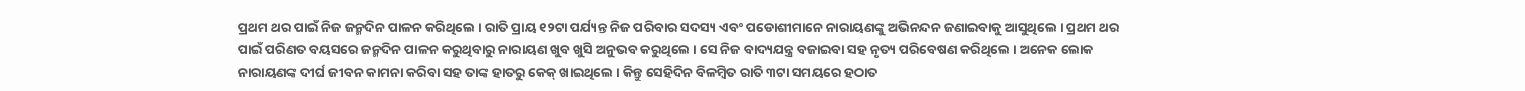ପ୍ରଥମ ଥର ପାଇଁ ନିଜ ଜନ୍ମଦିନ ପାଳନ କରିଥିଲେ । ରାତି ପ୍ରାୟ ୧୨ଟା ପର୍ଯ୍ୟନ୍ତ ନିଜ ପରିବାର ସଦସ୍ୟ ଏବଂ ପଡୋଶୀମାନେ ନାରାୟଣଙ୍କୁ ଅଭିନନ୍ଦନ ଜଣାଇବାକୁ ଆସୁଥିଲେ । ପ୍ରଥମ ଥର ପାଇଁ ପରିଣତ ବୟସରେ ଜନ୍ମଦିନ ପାଳନ କରୁଥିବାରୁ ନାରାୟଣ ଖୁବ ଖୁସି ଅନୁଭବ କରୁଥିଲେ । ସେ ନିଜ ବାଦ୍ୟଯନ୍ତ୍ର ବଜାଇବା ସହ ନୃତ୍ୟ ପରିବେଷଣ କରିଥିଲେ । ଅନେକ ଲୋକ ନାରାୟଣଙ୍କ ଦୀର୍ଘ ଜୀବନ କାମନା କରିବା ସହ ତାଙ୍କ ହାତରୁ କେକ୍ ଖାଇଥିଲେ । କିନ୍ତୁ ସେହିଦିନ ବିଳମ୍ୱିତ ରାତି ୩ଟା ସମୟରେ ହଠାତ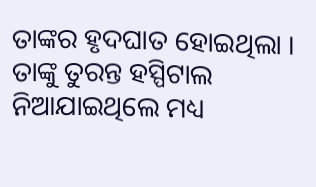ତାଙ୍କର ହୃଦଘାତ ହୋଇଥିଲା । ତାଙ୍କୁ ତୁରନ୍ତ ହସ୍ପିଟାଲ ନିଆଯାଇଥିଲେ ମଧ୍ୟ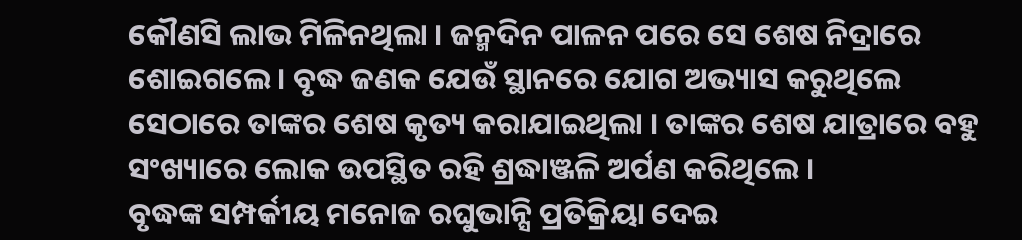କୌଣସି ଲାଭ ମିଳିନଥିଲା । ଜନ୍ମଦିନ ପାଳନ ପରେ ସେ ଶେଷ ନିଦ୍ରାରେ ଶୋଇଗଲେ । ବୃଦ୍ଧ ଜଣକ ଯେଉଁ ସ୍ଥାନରେ ଯୋଗ ଅଭ୍ୟାସ କରୁଥିଲେ ସେଠାରେ ତାଙ୍କର ଶେଷ କୃତ୍ୟ କରାଯାଇଥିଲା । ତାଙ୍କର ଶେଷ ଯାତ୍ରାରେ ବହୁ ସଂଖ୍ୟାରେ ଲୋକ ଉପସ୍ଥିତ ରହି ଶ୍ରଦ୍ଧାଞ୍ଜଳି ଅର୍ପଣ କରିଥିଲେ ।
ବୃଦ୍ଧଙ୍କ ସମ୍ପର୍କୀୟ ମନୋଜ ରଘୁଭାନ୍ସି ପ୍ରତିକ୍ରିୟା ଦେଇ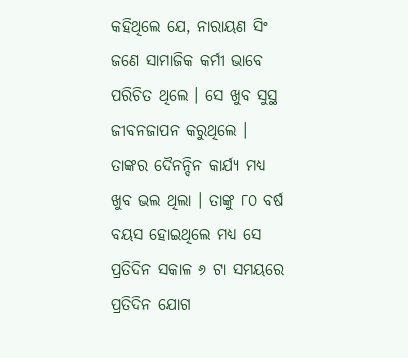କହିଥିଲେ ଯେ, ନାରାୟଣ ସିଂ ଜଣେ ସାମାଜିକ କର୍ମୀ ଭାବେ ପରିଚିତ ଥିଲେ । ସେ ଖୁବ ସୁସ୍ଥ ଜୀବନଜାପନ କରୁଥିଲେ । ତାଙ୍କର ଦୈନନ୍ଦିନ କାର୍ଯ୍ୟ ମଧ୍ୟ ଖୁବ ଭଲ ଥିଲା । ତାଙ୍କୁ ୮୦ ବର୍ଷ ବୟସ ହୋଇଥିଲେ ମଧ୍ୟ ସେ ପ୍ରତିଦିନ ସକାଳ ୬ ଟା ସମୟରେ ପ୍ରତିଦିନ ଯୋଗ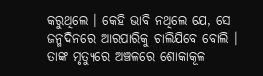କରୁଥିଲେ । କେହି ଭାବି ନଥିଲେ ଯେ, ସେ ଜନ୍ମଦିନରେ ଆରପାରିକୁ ଚାଲିଯିବେ ବୋଲି । ତାଙ୍କ ମୃତ୍ୟୁରେ ଅଞ୍ଚଳରେ ଶୋକାକୂଳ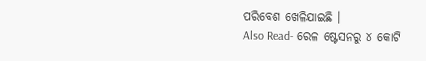ପରିବେଶ ଖେଳିଯାଇଛି ।
Also Read- ରେଳ ଷ୍ଟେସନରୁ ୪ କୋଟି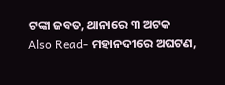ଟଙ୍କା ଜବତ, ଥାନାରେ ୩ ଅଟକ
Also Read- ମହାନଦୀରେ ଅଘଟଣ,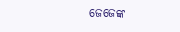ଜେଜେଙ୍କ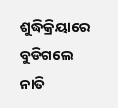ଶୁଦ୍ଧିକ୍ରିୟାରେ ବୁଡିଗଲେ ନାତି